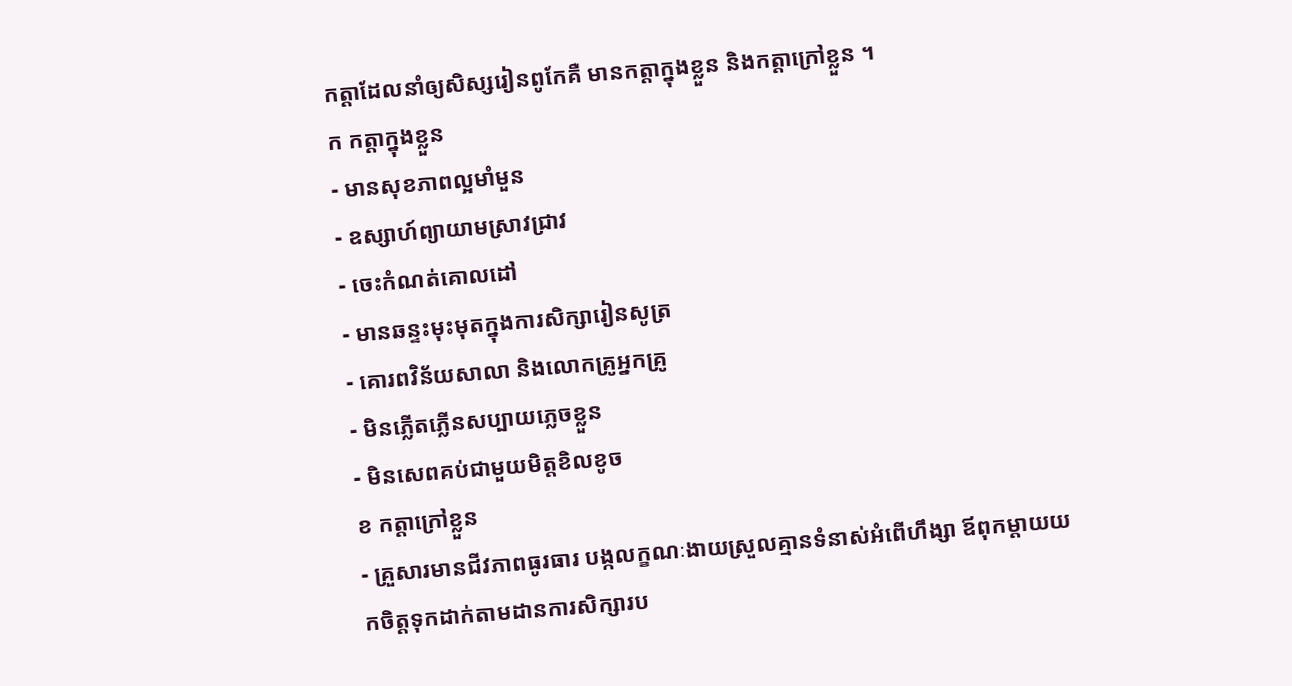កត្តាដែលនាំឲ្យសិស្សរៀនពូកែគឺ មានកត្តាក្នុងខ្លួន និងកត្តាក្រៅខ្លួន ។
ក កត្តាក្នុងខ្លួន
- មានសុខភាពល្អមាំមួន
- ឧស្សាហ៍ព្យាយាមស្រាវជ្រាវ
- ចេះកំណត់គោលដៅ
- មានឆន្ទះមុះមុតក្នុងការសិក្សារៀនសូត្រ
- គោរពវិន័យសាលា និងលោកគ្រូអ្នកគ្រូ
- មិនភ្លើតភ្លើនសប្បាយភ្លេចខ្លួន
- មិនសេពគប់ជាមួយមិត្តខិលខូច
ខ កត្តាក្រៅខ្លួន
- គ្រួសារមានជីវភាពធូរធារ បង្កលក្ខណៈងាយស្រួលគ្មានទំនាស់អំពើហឹង្សា ឪពុកម្តាយយកចិត្តទុកដាក់តាមដានការសិក្សារប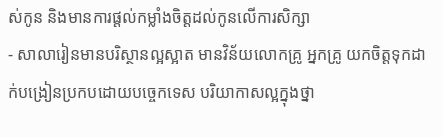ស់កូន និងមានការផ្តល់កម្លាំងចិត្តដល់កូនលើការសិក្សា
- សាលារៀនមានបរិស្ថានល្អស្អាត មានវិន័យលោកគ្រូ អ្នកគ្រូ យកចិត្តទុកដាក់បង្រៀនប្រកបដោយបច្ចេកទេស បរិយាកាសល្អក្នុងថ្នា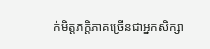ក់មិត្តភក្តិភាគច្រើនជាអ្នកសិក្សា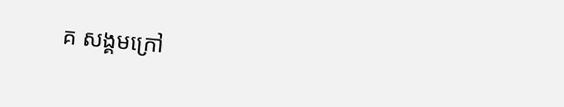គ សង្គមក្រៅ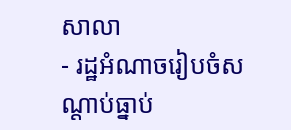សាលា
- រដ្ឋអំណាចរៀបចំសណ្តាប់ធ្នាប់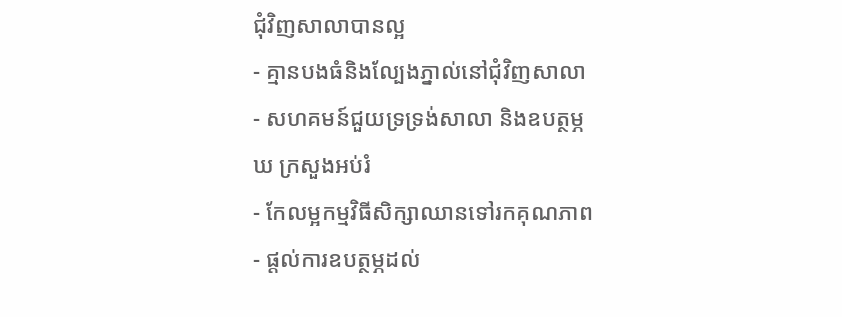ជុំវិញសាលាបានល្អ
- គ្មានបងធំនិងល្បែងភ្នាល់នៅជុំវិញសាលា
- សហគមន៍ជួយទ្រទ្រង់សាលា និងឧបត្ថម្ភ
ឃ ក្រសួងអប់រំ
- កែលម្អកម្មវិធីសិក្សាឈានទៅរកគុណភាព
- ផ្តល់ការឧបត្ថម្ភដល់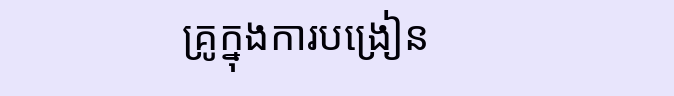គ្រូក្នុងការបង្រៀន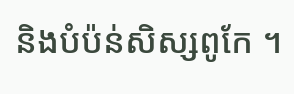និងបំប៉ន់សិស្សពូកែ ។